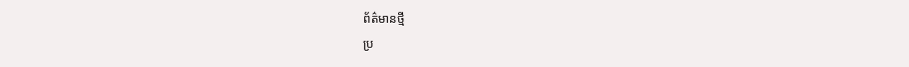ព័ត៌មានថ្មី
ប្រ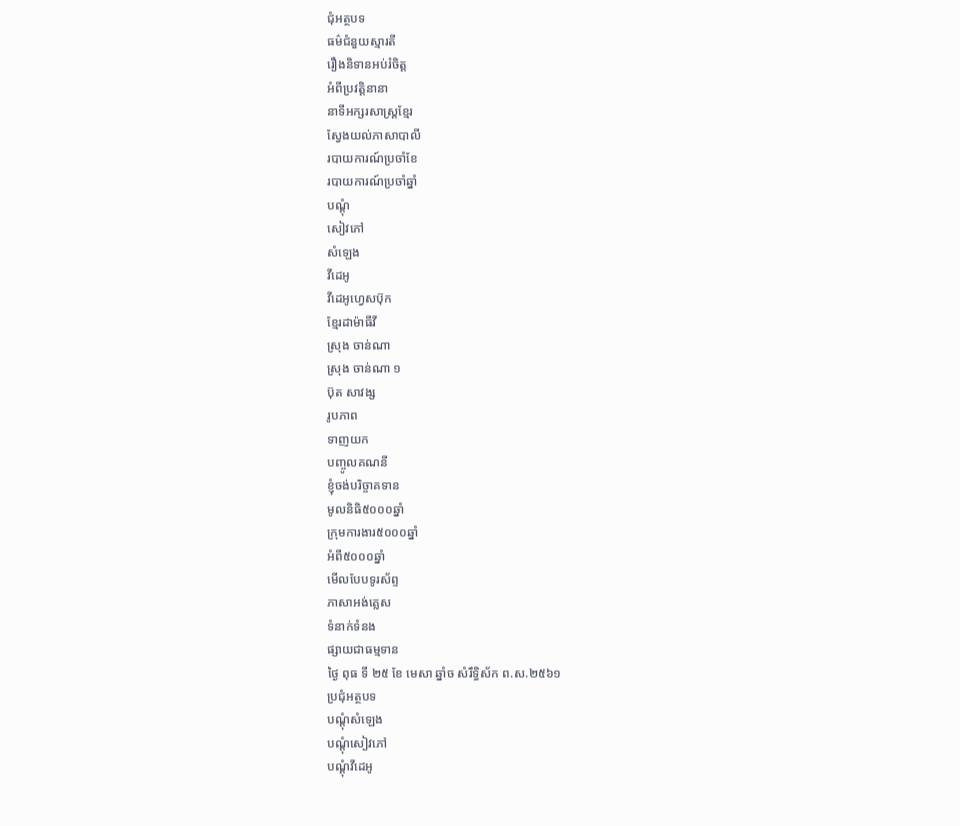ជុំអត្ថបទ
ធម៌ជំនួយស្មារតី
រឿងនិទានអប់រំចិត្ត
អំពីប្រវត្តិនានា
នាទីអក្សរសាស្រ្តខ្មែរ
ស្វែងយល់ភាសាបាលី
របាយការណ៍ប្រចាំខែ
របាយការណ៍ប្រចាំឆ្នាំ
បណ្តុំ
សៀវភៅ
សំឡេង
វីដេអូ
វីដេអូហ្វេសប៊ុក
ខ្មែរដាម៉ាធីវី
ស្រុង ចាន់ណា
ស្រុង ចាន់ណា ១
ប៊ុត សាវង្ស
រូបភាព
ទាញយក
បញ្ចូលគណនី
ខ្ញុំចង់បរិច្ចាគទាន
មូលនិធិ៥០០០ឆ្នាំ
ក្រុមការងារ៥០០០ឆ្នាំ
អំពី៥០០០ឆ្នាំ
មើលបែបទូរស័ព្ទ
ភាសាអង់គ្លេស
ទំនាក់ទំនង
ផ្សាយជាធម្មទាន
ថ្ងៃ ពុធ ទី ២៥ ខែ មេសា ឆ្នាំច សំរឹទ្ធិស័ក ព.ស.២៥៦១
ប្រជុំអត្ថបទ
បណ្តុំសំឡេង
បណ្តុំសៀវភៅ
បណ្តុំវីដេអូ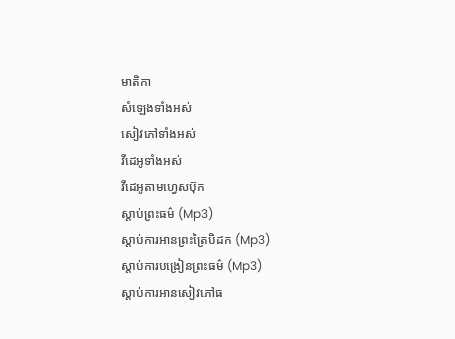មាតិកា
សំឡេងទាំងអស់
សៀវភៅទាំងអស់
វីដេអូទាំងអស់
វីដេអូតាមហ្វេសប៊ុក
ស្តាប់ព្រះធម៌ (Mp3)
ស្តាប់ការអានព្រះត្រៃបិដក (Mp3)
ស្តាប់ការបង្រៀនព្រះធម៌ (Mp3)
ស្តាប់ការអានសៀវភៅធ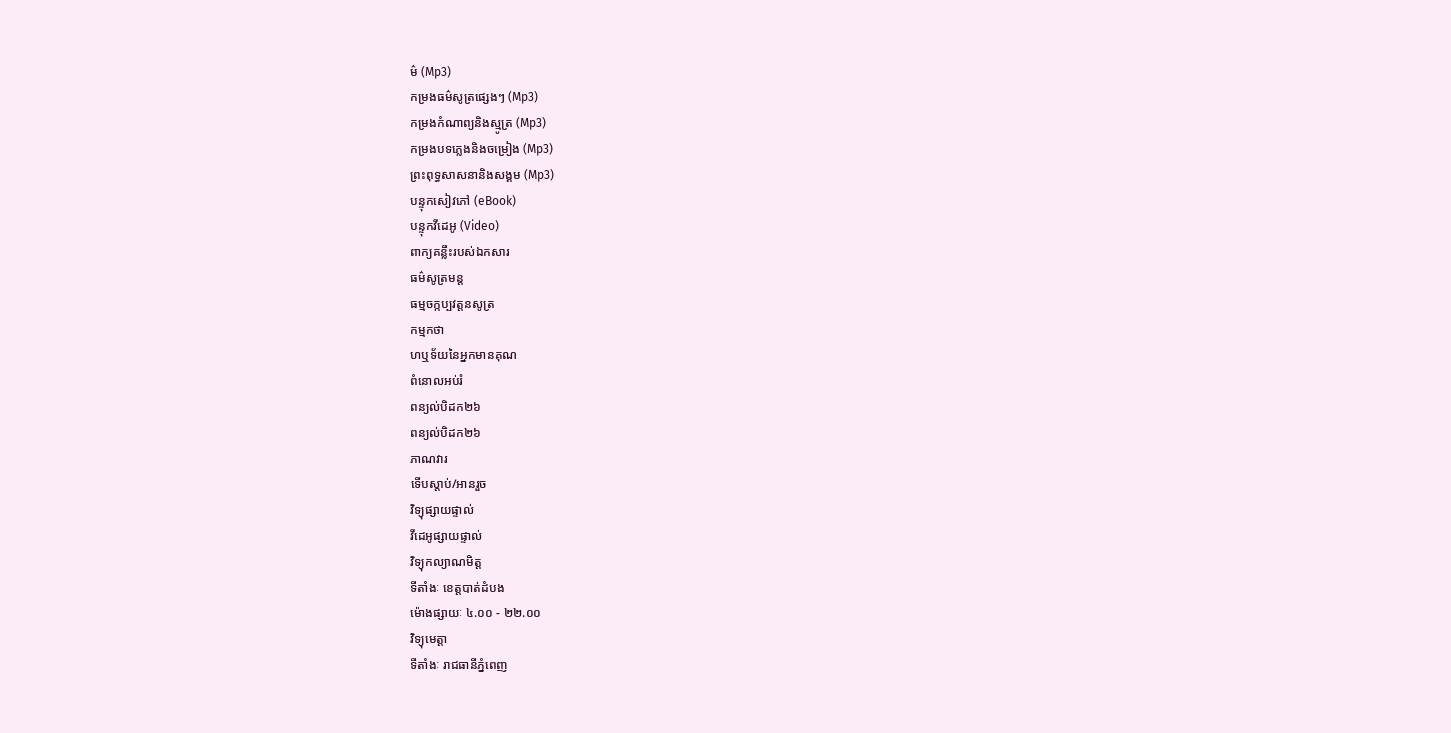ម៌ (Mp3)
កម្រងធម៌សូត្រផ្សេងៗ (Mp3)
កម្រងកំណាព្យនិងស្មូត្រ (Mp3)
កម្រងបទភ្លេងនិងចម្រៀង (Mp3)
ព្រះពុទ្ធសាសនានិងសង្គម (Mp3)
បន្ទុកសៀវភៅ (eBook)
បន្ទុកវីដេអូ (Video)
ពាក្យគន្លឹះរបស់ឯកសារ
ធម៌សូត្រមន្ត
ធម្មចក្កប្បវត្តនសូត្រ
កម្មកថា
ហឬទ័យនៃអ្នកមានគុណ
ពំនោលអប់រំ
ពន្យល់បិដក២៦
ពន្យល់បិដក២៦
ភាណវារ
ទើបស្តាប់/អានរួច
វិទ្យុផ្សាយផ្ទាល់
វីដេអូផ្សាយផ្ទាល់
វិទ្យុកល្យាណមិត្ត
ទីតាំងៈ ខេត្តបាត់ដំបង
ម៉ោងផ្សាយៈ ៤.០០ - ២២.០០
វិទ្យុមេត្តា
ទីតាំងៈ រាជធានីភ្នំពេញ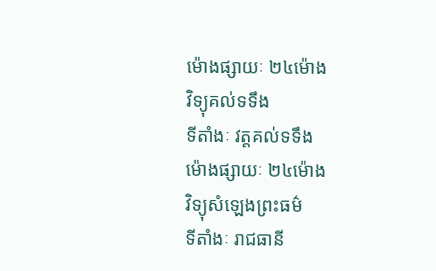ម៉ោងផ្សាយៈ ២៤ម៉ោង
វិទ្យុគល់ទទឹង
ទីតាំងៈ វត្តគល់ទទឹង
ម៉ោងផ្សាយៈ ២៤ម៉ោង
វិទ្យុសំឡេងព្រះធម៌
ទីតាំងៈ រាជធានី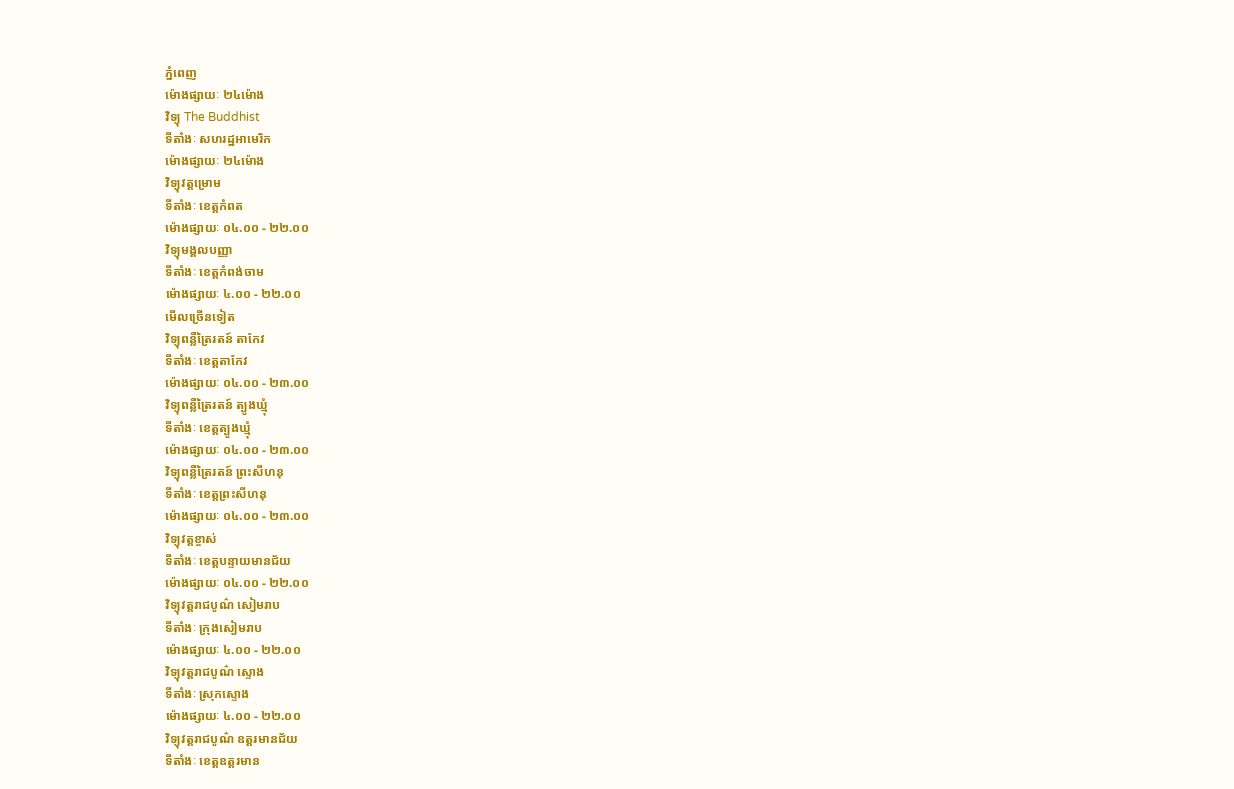ភ្នំពេញ
ម៉ោងផ្សាយៈ ២៤ម៉ោង
វិទ្យុ The Buddhist
ទីតាំងៈ សហរដ្ឋអាមេរិក
ម៉ោងផ្សាយៈ ២៤ម៉ោង
វិទ្យុវត្តម្រោម
ទីតាំងៈ ខេត្តកំពត
ម៉ោងផ្សាយៈ ០៤.០០ - ២២.០០
វិទ្យុមង្គលបញ្ញា
ទីតាំងៈ ខេត្តកំពង់ចាម
ម៉ោងផ្សាយៈ ៤.០០ - ២២.០០
មើលច្រើនទៀត
វិទ្យុពន្លឺត្រៃរតន៍ តាកែវ
ទីតាំងៈ ខេត្តតាកែវ
ម៉ោងផ្សាយៈ ០៤.០០ - ២៣.០០
វិទ្យុពន្លឺត្រៃរតន៍ ត្បូងឃ្មុំ
ទីតាំងៈ ខេត្តត្បូងឃ្មុំ
ម៉ោងផ្សាយៈ ០៤.០០ - ២៣.០០
វិទ្យុពន្លឺត្រៃរតន៍ ព្រះសីហនុ
ទីតាំងៈ ខេត្តព្រះសីហនុ
ម៉ោងផ្សាយៈ ០៤.០០ - ២៣.០០
វិទ្យុវត្តខ្ចាស់
ទីតាំងៈ ខេត្តបន្ទាយមានជ័យ
ម៉ោងផ្សាយៈ ០៤.០០ - ២២.០០
វិទ្យុវត្តរាជបូណ៌ សៀមរាប
ទីតាំងៈ ក្រុងសៀមរាប
ម៉ោងផ្សាយៈ ៤.០០ - ២២.០០
វិទ្យុវត្តរាជបូណ៌ ស្ទោង
ទីតាំងៈ ស្រុកស្ទោង
ម៉ោងផ្សាយៈ ៤.០០ - ២២.០០
វិទ្យុវត្តរាជបូណ៌ ឧត្តរមានជ័យ
ទីតាំងៈ ខេត្តឧត្តរមាន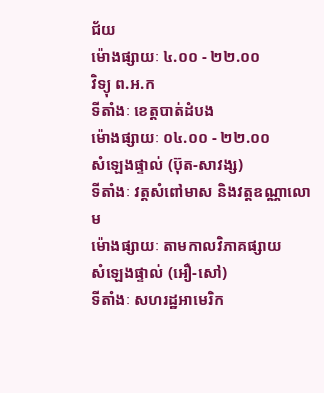ជ័យ
ម៉ោងផ្សាយៈ ៤.០០ - ២២.០០
វិទ្យុ ព.អ.ក
ទីតាំងៈ ខេត្តបាត់ដំបង
ម៉ោងផ្សាយៈ ០៤.០០ - ២២.០០
សំឡេងផ្ទាល់ (ប៊ុត-សាវង្ស)
ទីតាំងៈ វត្តសំពៅមាស និងវត្តឧណ្ណាលោម
ម៉ោងផ្សាយៈ តាមកាលវិភាគផ្សាយ
សំឡេងផ្ទាល់ (អឿ-សៅ)
ទីតាំងៈ សហរដ្ឋអាមេរិក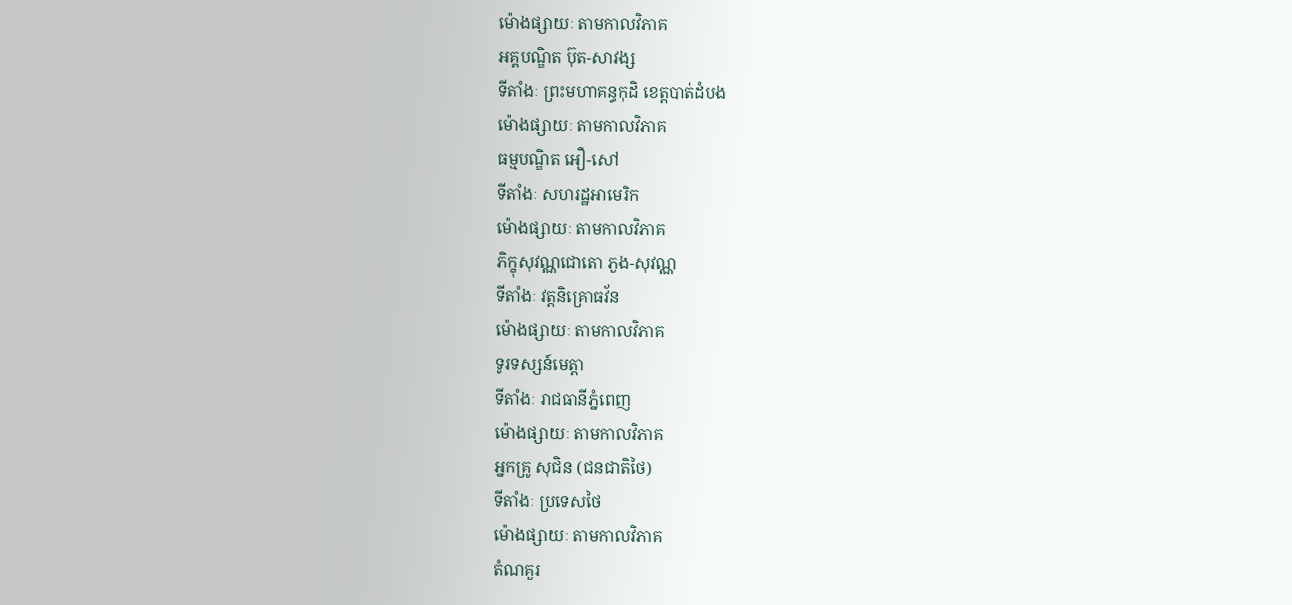ម៉ោងផ្សាយៈ តាមកាលវិភាគ
អគ្គបណ្ឌិត ប៊ុត-សាវង្ស
ទីតាំងៈ ព្រះមហាគន្ធកុដិ ខេត្តបាត់ដំបង
ម៉ោងផ្សាយៈ តាមកាលវិភាគ
ធម្មបណ្ឌិត អឿ-សៅ
ទីតាំងៈ សហរដ្ឋអាមេរិក
ម៉ោងផ្សាយៈ តាមកាលវិភាគ
ភិក្ខុសុវណ្ណជោតោ ភួង-សុវណ្ណ
ទីតាំងៈ វត្តនិគ្រោធវ័ន
ម៉ោងផ្សាយៈ តាមកាលវិភាគ
ទូរទស្សន៍មេត្តា
ទីតាំងៈ រាជធានីភ្នំពេញ
ម៉ោងផ្សាយៈ តាមកាលវិភាគ
អ្នកគ្រូ សុជិន (ជនជាតិថៃ)
ទីតាំងៈ ប្រទេសថៃ
ម៉ោងផ្សាយៈ តាមកាលវិភាគ
តំណគួរ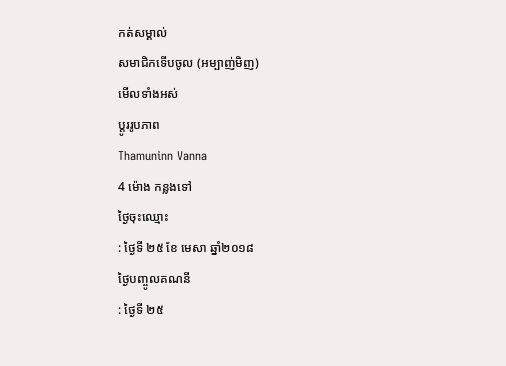កត់សម្គាល់
សមាជិកទើបចូល (អម្បាញ់មិញ)
មើលទាំងអស់
ប្តូររូបភាព
Thamuninn Vanna
4 ម៉ោង កន្លងទៅ
ថ្ងៃចុះឈ្មោះ
: ថ្ងៃទី ២៥ ខែ មេសា ឆ្នាំ២០១៨
ថ្ងៃបញ្ចូលគណនី
: ថ្ងៃទី ២៥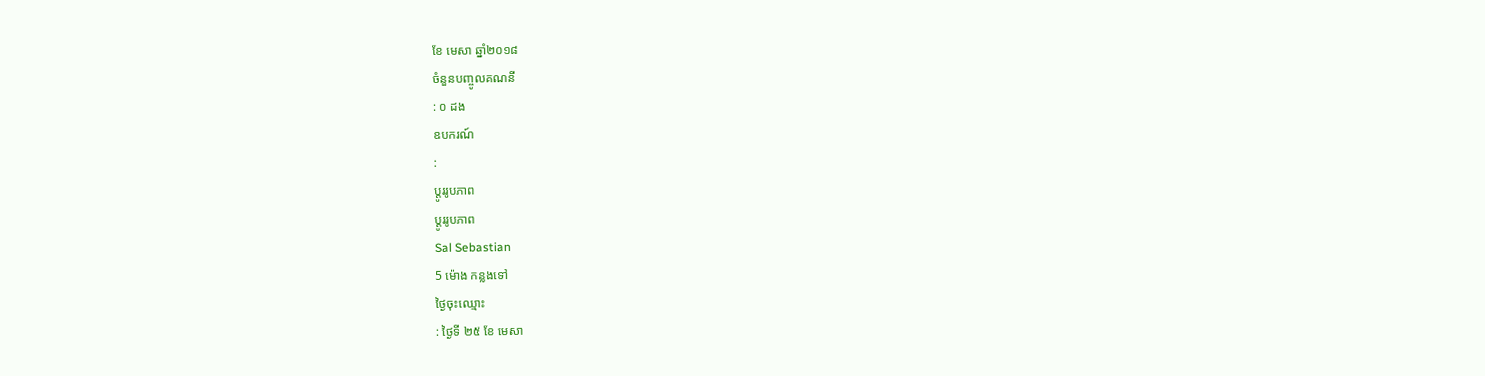ខែ មេសា ឆ្នាំ២០១៨
ចំនួនបញ្ចូលគណនី
: ០ ដង
ឧបករណ៍
:
ប្តូររូបភាព
ប្តូររូបភាព
Sal Sebastian
5 ម៉ោង កន្លងទៅ
ថ្ងៃចុះឈ្មោះ
: ថ្ងៃទី ២៥ ខែ មេសា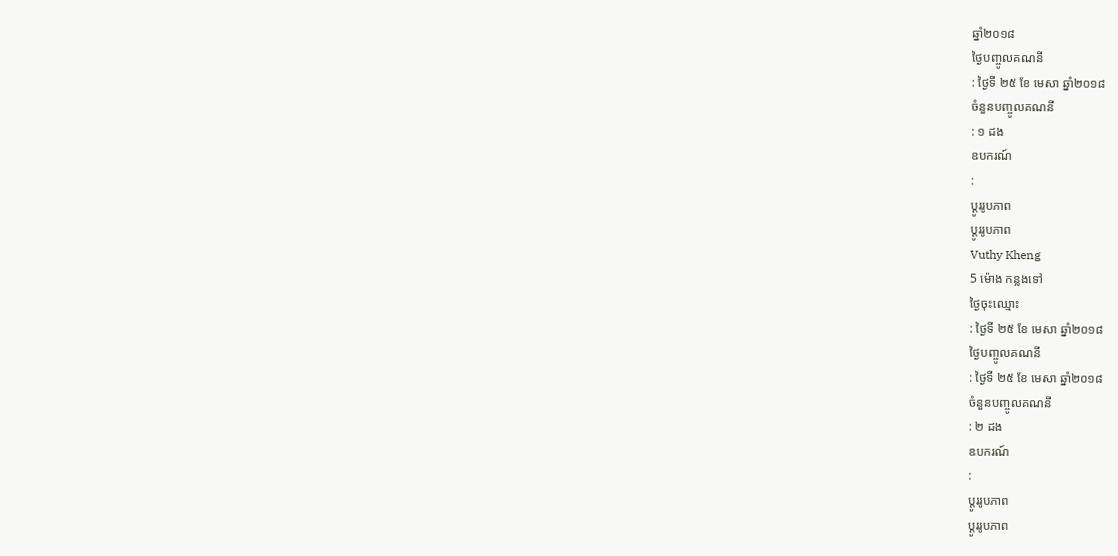ឆ្នាំ២០១៨
ថ្ងៃបញ្ចូលគណនី
: ថ្ងៃទី ២៥ ខែ មេសា ឆ្នាំ២០១៨
ចំនួនបញ្ចូលគណនី
: ១ ដង
ឧបករណ៍
:
ប្តូររូបភាព
ប្តូររូបភាព
Vuthy Kheng
5 ម៉ោង កន្លងទៅ
ថ្ងៃចុះឈ្មោះ
: ថ្ងៃទី ២៥ ខែ មេសា ឆ្នាំ២០១៨
ថ្ងៃបញ្ចូលគណនី
: ថ្ងៃទី ២៥ ខែ មេសា ឆ្នាំ២០១៨
ចំនួនបញ្ចូលគណនី
: ២ ដង
ឧបករណ៍
:
ប្តូររូបភាព
ប្តូររូបភាព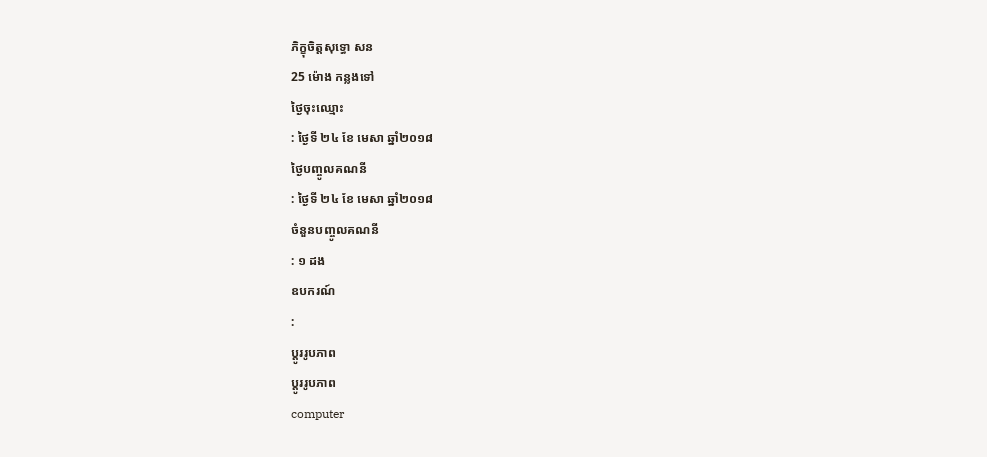ភិក្ខុចិត្តសុទ្ធោ សន
25 ម៉ោង កន្លងទៅ
ថ្ងៃចុះឈ្មោះ
: ថ្ងៃទី ២៤ ខែ មេសា ឆ្នាំ២០១៨
ថ្ងៃបញ្ចូលគណនី
: ថ្ងៃទី ២៤ ខែ មេសា ឆ្នាំ២០១៨
ចំនួនបញ្ចូលគណនី
: ១ ដង
ឧបករណ៍
:
ប្តូររូបភាព
ប្តូររូបភាព
computer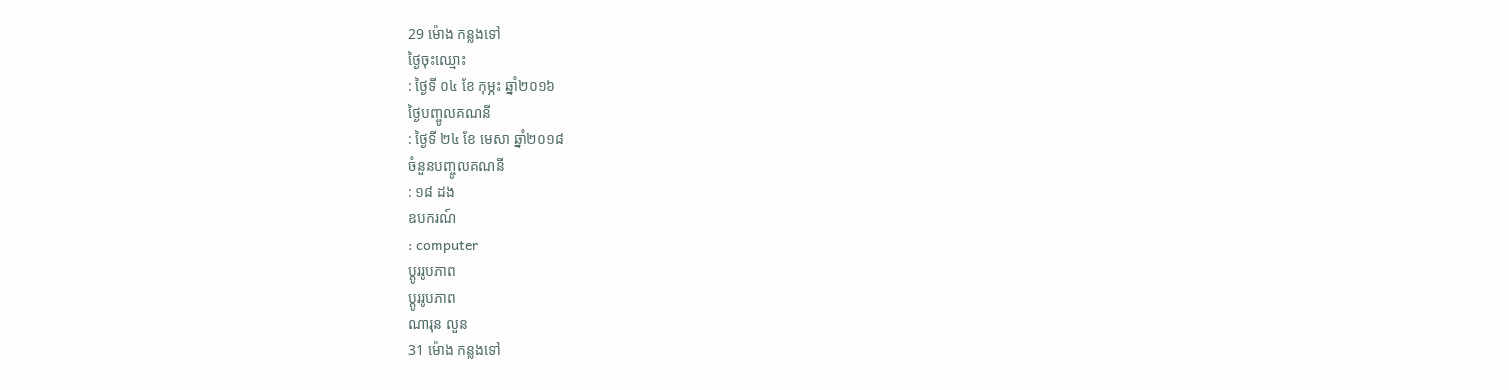29 ម៉ោង កន្លងទៅ
ថ្ងៃចុះឈ្មោះ
: ថ្ងៃទី ០៤ ខែ កុម្ភះ ឆ្នាំ២០១៦
ថ្ងៃបញ្ចូលគណនី
: ថ្ងៃទី ២៤ ខែ មេសា ឆ្នាំ២០១៨
ចំនួនបញ្ចូលគណនី
: ១៨ ដង
ឧបករណ៍
: computer
ប្តូររូបភាព
ប្តូររូបភាព
ណារុន លួន
31 ម៉ោង កន្លងទៅ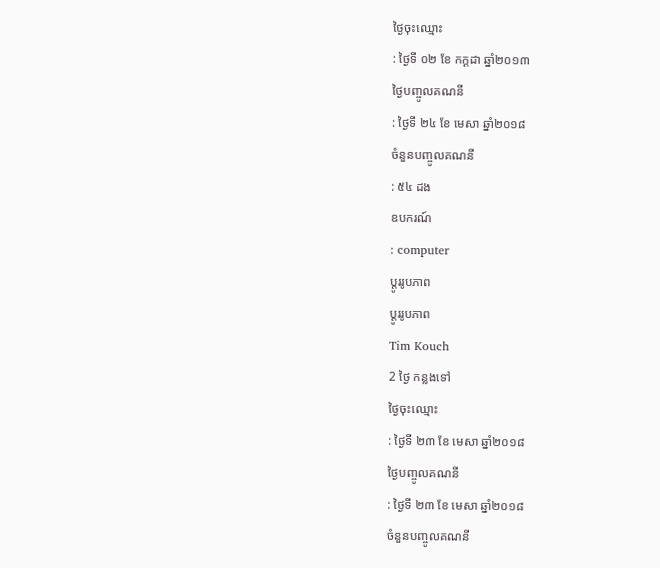ថ្ងៃចុះឈ្មោះ
: ថ្ងៃទី ០២ ខែ កក្តដា ឆ្នាំ២០១៣
ថ្ងៃបញ្ចូលគណនី
: ថ្ងៃទី ២៤ ខែ មេសា ឆ្នាំ២០១៨
ចំនួនបញ្ចូលគណនី
: ៥៤ ដង
ឧបករណ៍
: computer
ប្តូររូបភាព
ប្តូររូបភាព
Tim Kouch
2 ថ្ងៃ កន្លងទៅ
ថ្ងៃចុះឈ្មោះ
: ថ្ងៃទី ២៣ ខែ មេសា ឆ្នាំ២០១៨
ថ្ងៃបញ្ចូលគណនី
: ថ្ងៃទី ២៣ ខែ មេសា ឆ្នាំ២០១៨
ចំនួនបញ្ចូលគណនី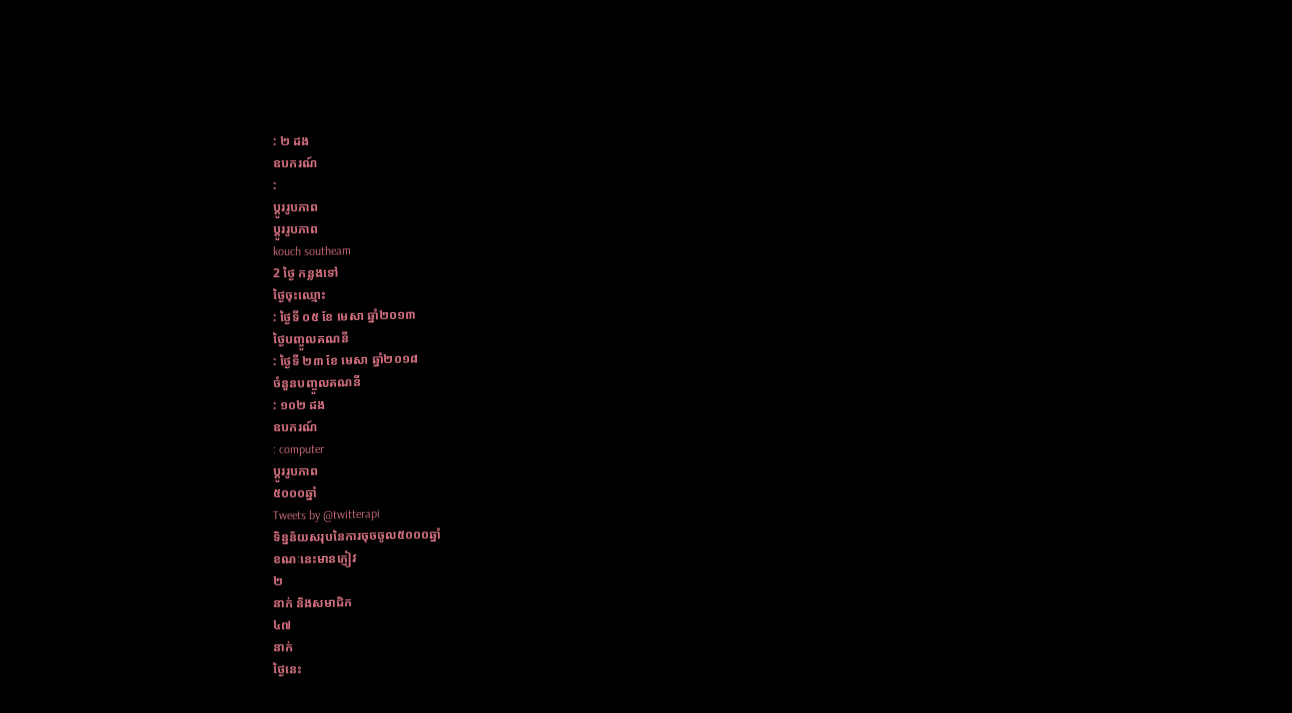: ២ ដង
ឧបករណ៍
:
ប្តូររូបភាព
ប្តូររូបភាព
kouch southeam
2 ថ្ងៃ កន្លងទៅ
ថ្ងៃចុះឈ្មោះ
: ថ្ងៃទី ០៥ ខែ មេសា ឆ្នាំ២០១៣
ថ្ងៃបញ្ចូលគណនី
: ថ្ងៃទី ២៣ ខែ មេសា ឆ្នាំ២០១៨
ចំនួនបញ្ចូលគណនី
: ១០២ ដង
ឧបករណ៍
: computer
ប្តូររូបភាព
៥០០០ឆ្នាំ
Tweets by @twitterapi
ទិន្នន័យសរុបនៃការចុចចូល៥០០០ឆ្នាំ
ខណៈនេះមានភ្ញៀវ
២
នាក់ និងសមាជិក
៤៧
នាក់
ថ្ងៃនេះ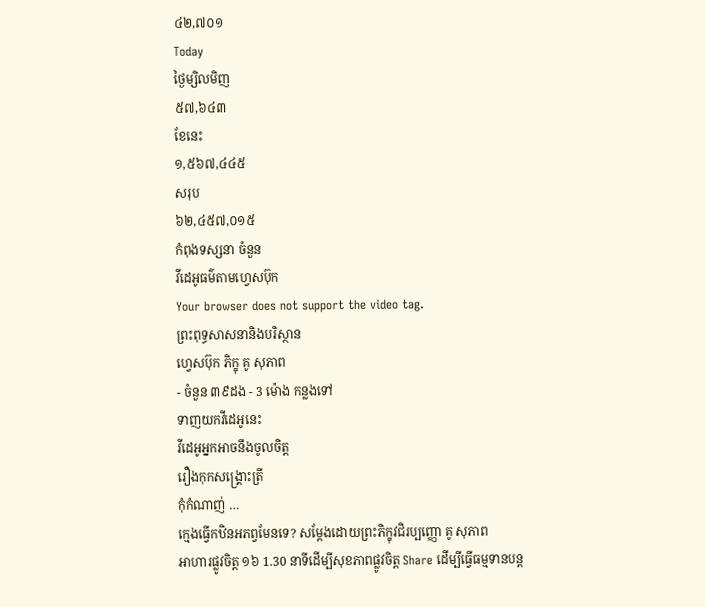៤២,៧០១
Today
ថ្ងៃម្សិលមិញ
៥៧,៦៤៣
ខែនេះ
១,៥៦៧,៤៤៥
សរុប
៦២,៤៥៧,០១៥
កំពុងទស្សនា ចំនួន
វីដេអូធម៌តាមហ្វេសប៊ុក
Your browser does not support the video tag.
ព្រះពុទ្ធសាសនានិងបរិស្ថាន
ហ្វេសប៊ុក ភិក្ខុ គូ សុភាព
- ចំនួន ៣៩ដង - 3 ម៉ោង កន្លងទៅ
ទាញយកវីដេអូនេះ
វីដេអូអ្នកអាចនឹងចូលចិត្ត
រឿងកុកសង្រ្គោះត្រី
កុំកំណាញ់ …
ក្មេងធ្វើកឋិនអភព្វមែនទេ? សម្តែងដោយព្រះភិក្ខុវជិរប្បញ្ញោ គូ សុភាព
អាហារផ្លូវចិត្ត ១៦ 1.30 នាទីដើម្បីសុខភាពផ្លូវចិត្ត Share ដើម្បីធ្វើធម្មទានបន្ត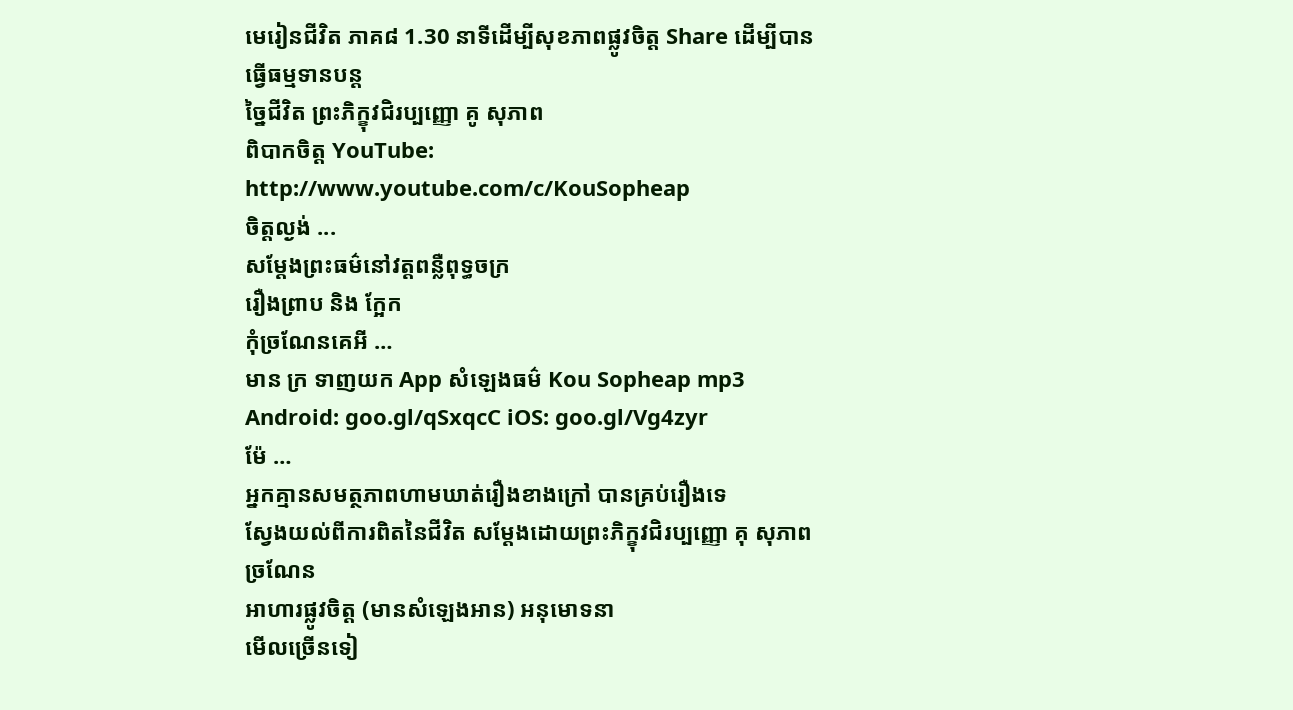មេរៀនជីវិត ភាគ៨ 1.30 នាទីដើម្បីសុខភាពផ្លូវចិត្ត Share ដើម្បីបានធ្វើធម្មទានបន្ត
ច្នៃជីវិត ព្រះភិក្ខុវជិរប្បញ្ញោ គូ សុភាព
ពិបាកចិត្ត YouTube: http://www.youtube.com/c/KouSopheap
ចិត្តល្ងង់ ...
សម្ដែងព្រះធម៌នៅវត្តពន្លឺពុទ្ធចក្រ
រឿងព្រាប និង ក្អែក
កុំច្រណែនគេអី …
មាន ក្រ ទាញយក App សំឡេងធម៌ Kou Sopheap mp3 Android: goo.gl/qSxqcC iOS: goo.gl/Vg4zyr
ម៉ែ …
អ្នកគ្មានសមត្ថភាពហាមឃាត់រឿងខាងក្រៅ បានគ្រប់រឿងទេ
ស្វែងយល់ពីការពិតនៃជីវិត សម្តែងដោយព្រះភិក្ខុវជិរប្បញ្ញោ គុ សុភាព
ច្រណែន
អាហារផ្លូវចិត្ត (មានសំឡេងអាន) អនុមោទនា
មើលច្រើនទៀ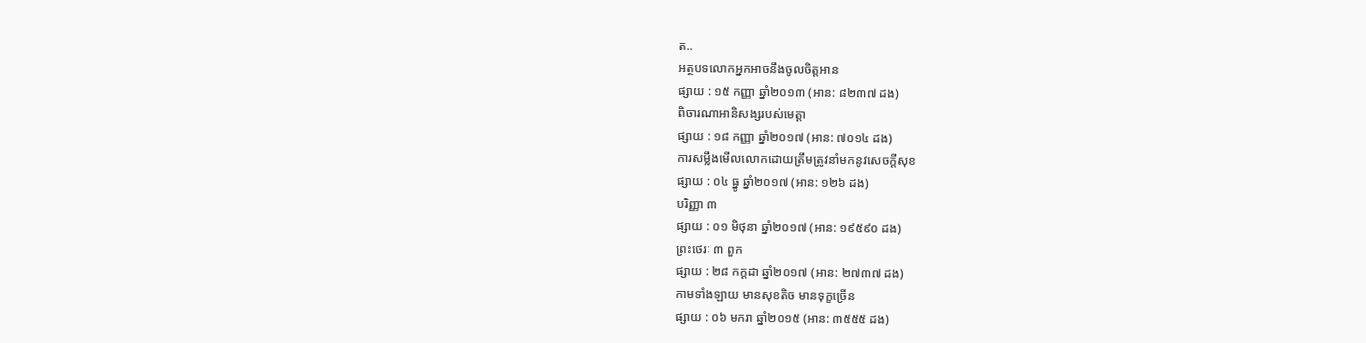ត..
អត្ថបទលោកអ្នកអាចនឹងចូលចិត្តអាន
ផ្សាយ : ១៥ កញ្ញា ឆ្នាំ២០១៣ (អាន: ៨២៣៧ ដង)
ពិចារណាអានិសង្សរបស់មេត្តា
ផ្សាយ : ១៨ កញ្ញា ឆ្នាំ២០១៧ (អាន: ៧០១៤ ដង)
ការសម្លឹងមើលលោកដោយត្រឹមត្រូវនាំមកនូវសេចក្តីសុខ
ផ្សាយ : ០៤ ធ្នូ ឆ្នាំ២០១៧ (អាន: ១២៦ ដង)
បរិញ្ញា ៣
ផ្សាយ : ០១ មិថុនា ឆ្នាំ២០១៧ (អាន: ១៩៥៩០ ដង)
ព្រះថេរៈ ៣ ពួក
ផ្សាយ : ២៨ កក្តដា ឆ្នាំ២០១៧ (អាន: ២៧៣៧ ដង)
កាមទាំងឡាយ មានសុខតិច មានទុក្ខច្រើន
ផ្សាយ : ០៦ មករា ឆ្នាំ២០១៥ (អាន: ៣៥៥៥ ដង)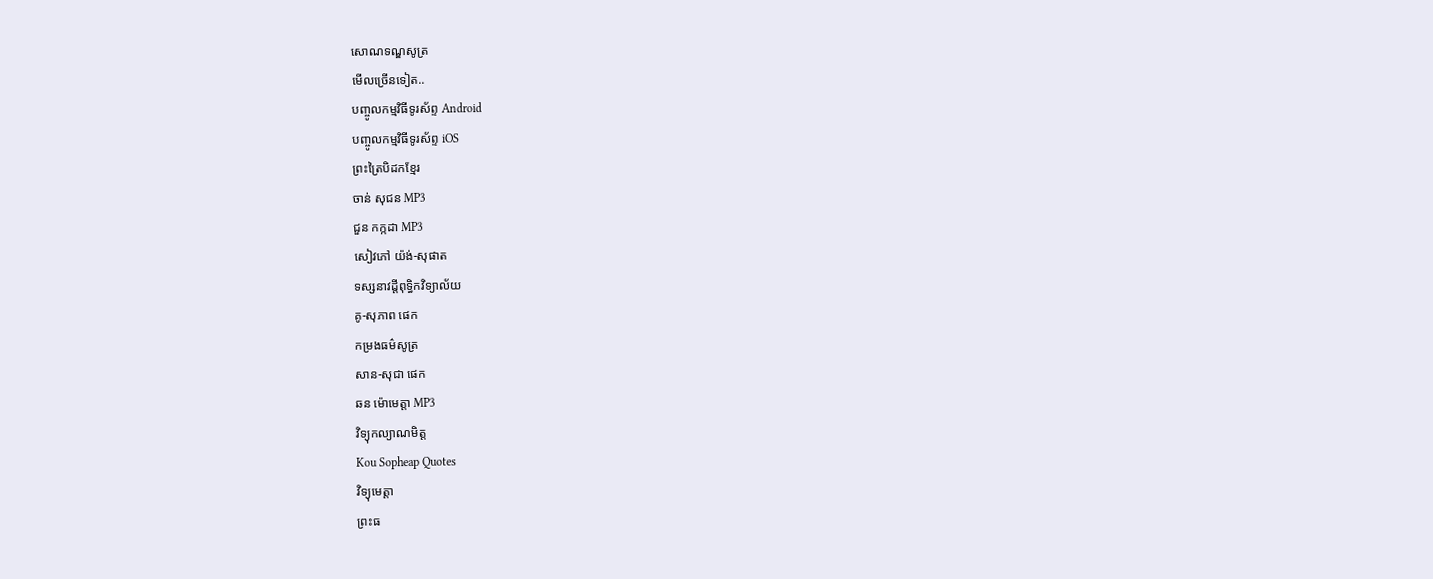សោណទណ្ឌសូត្រ
មើលច្រើនទៀត..
បញ្ចូលកម្មវិធីទូរស័ព្ទ Android
បញ្ចូលកម្មវិធីទូរស័ព្ទ iOS
ព្រះត្រៃបិដកខ្មែរ
ចាន់ សុជន MP3
ជួន កក្កដា MP3
សៀវភៅ យ៉ង់-សុផាត
ទស្សនាវដ្តីពុទ្ធិកវិទ្យាល័យ
គូ-សុភាព ផេក
កម្រងធម៌សូត្រ
សាន-សុជា ផេក
ឆន ម៉ោមេត្តា MP3
វិទ្យុកល្យាណមិត្ត
Kou Sopheap Quotes
វិទ្យុមេត្តា
ព្រះធ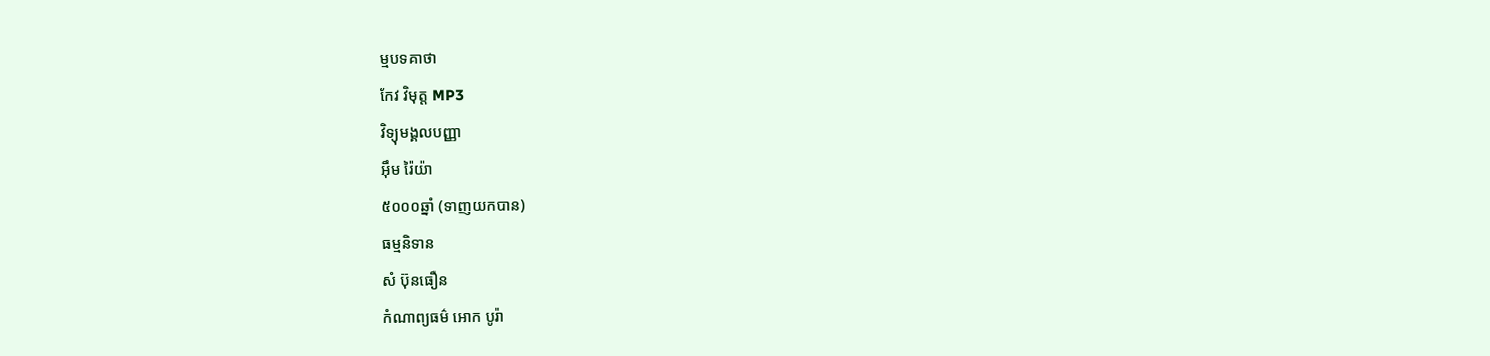ម្មបទគាថា
កែវ វិមុត្ត MP3
វិទ្យុមង្គលបញ្ញា
អ៊ឹម រ៉ៃយ៉ា
៥០០០ឆ្នាំ (ទាញយកបាន)
ធម្មនិទាន
សំ ប៊ុនធឿន
កំណាព្យធម៌ អោក បូរ៉ា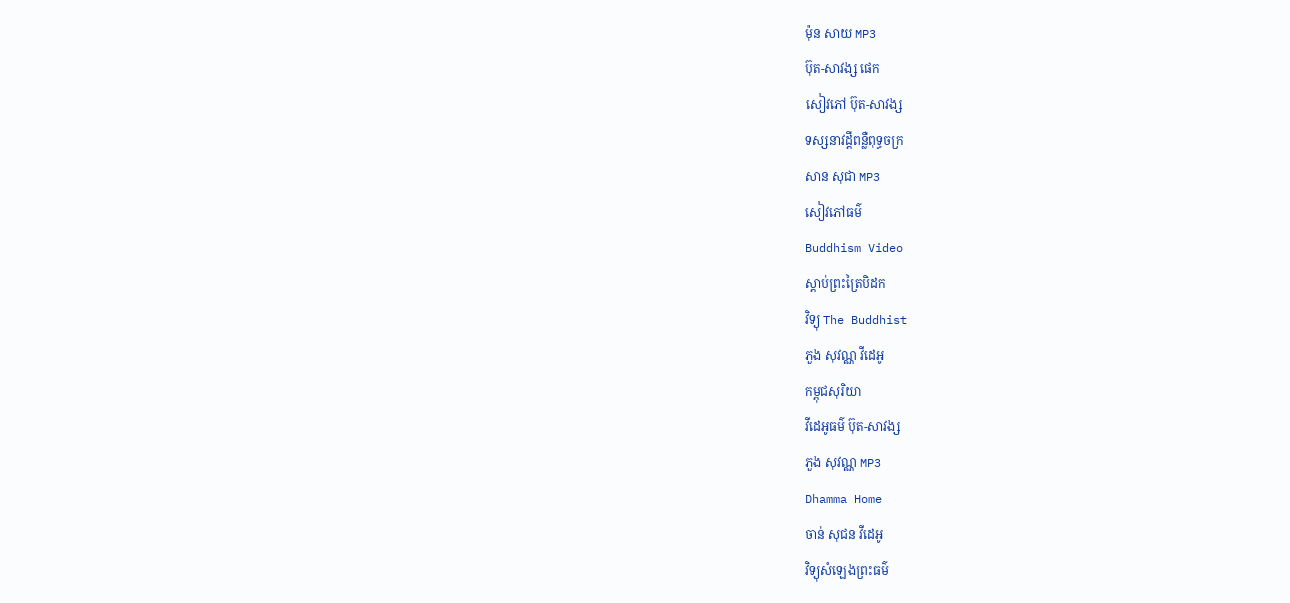ម៉ុន សាយ MP3
ប៊ុត-សាវង្ស ផេក
សៀវភៅ ប៊ុត-សាវង្ស
ទស្សនាវដ្តីពន្លឺពុទ្ធចក្រ
សាន សុជា MP3
សៀវភៅធម៌
Buddhism Video
ស្តាប់ព្រះត្រៃបិដក
វិទ្យុ The Buddhist
ភួង សុវណ្ណ វីដេអូ
កម្ពុជសុរិយា
វីដេអូធម៌ ប៊ុត-សាវង្ស
ភួង សុវណ្ណ MP3
Dhamma Home
ចាន់ សុជន វីដេអូ
វិទ្យុសំឡេងព្រះធម៌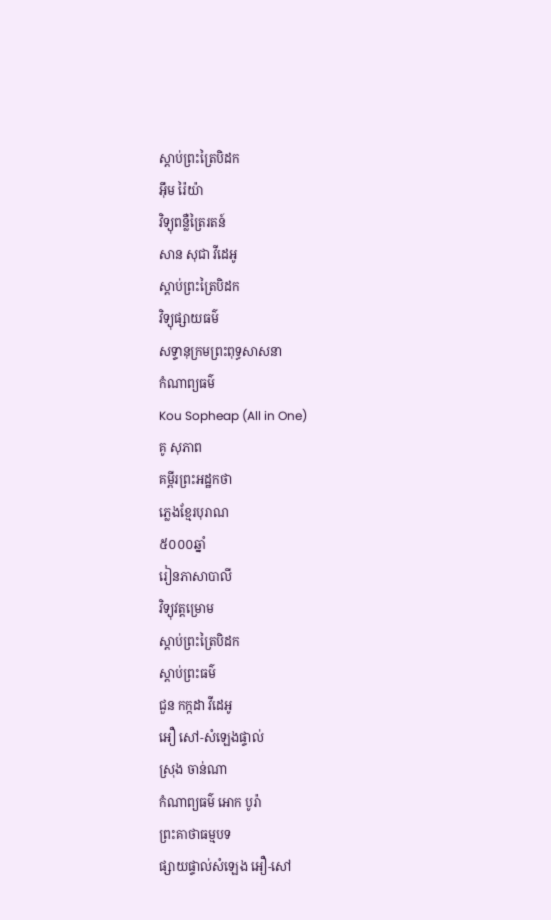ស្តាប់ព្រះត្រៃបិដក
អ៊ឹម រ៉ៃយ៉ា
វិទ្យុពន្លឺត្រៃរតន៍
សាន សុជា វីដេអូ
ស្តាប់ព្រះត្រៃបិដក
វិទ្យុផ្សាយធម៌
សទ្ទានុក្រមព្រះពុទ្ធសាសនា
កំណាព្យធម៌
Kou Sopheap (All in One)
គូ សុភាព
គម្ពីរព្រះអដ្ឋកថា
ភ្លេងខ្មែរបុរាណ
៥០០០ឆ្នាំ
រៀនភាសាបាលី
វិទ្យុវត្តម្រោម
ស្តាប់ព្រះត្រៃបិដក
ស្តាប់ព្រះធម៌
ជួន កក្កដា វីដេអូ
អឿ សៅ-សំឡេងផ្ទាល់
ស្រុង ចាន់ណា
កំណាព្យធម៌ អោក បូរ៉ា
ព្រះគាថាធម្មបទ
ផ្សាយផ្ទាល់សំឡេង អឿ-សៅ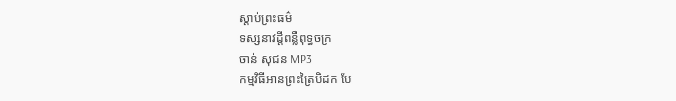ស្តាប់ព្រះធម៌
ទស្សនាវដ្តីពន្លឺពុទ្ធចក្រ
ចាន់ សុជន MP3
កម្មវិធីអានព្រះត្រៃបិដក បែ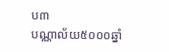ប៣
បណ្ណាល័យ៥០០០ឆ្នាំ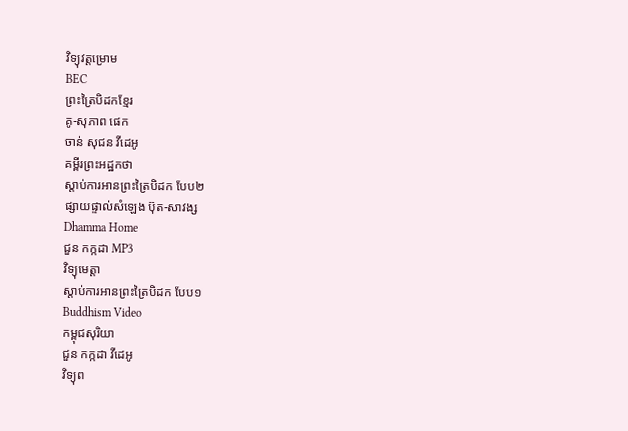វិទ្យុវត្តម្រោម
BEC
ព្រះត្រៃបិដកខ្មែរ
គូ-សុភាព ផេក
ចាន់ សុជន វីដេអូ
គម្ពីរព្រះអដ្ឋកថា
ស្តាប់ការអានព្រះត្រៃបិដក បែប២
ផ្សាយផ្ទាល់សំឡេង ប៊ុត-សាវង្ស
Dhamma Home
ជួន កក្កដា MP3
វិទ្យុមេត្តា
ស្តាប់ការអានព្រះត្រៃបិដក បែប១
Buddhism Video
កម្ពុជសុរិយា
ជួន កក្កដា វីដេអូ
វិទ្យុព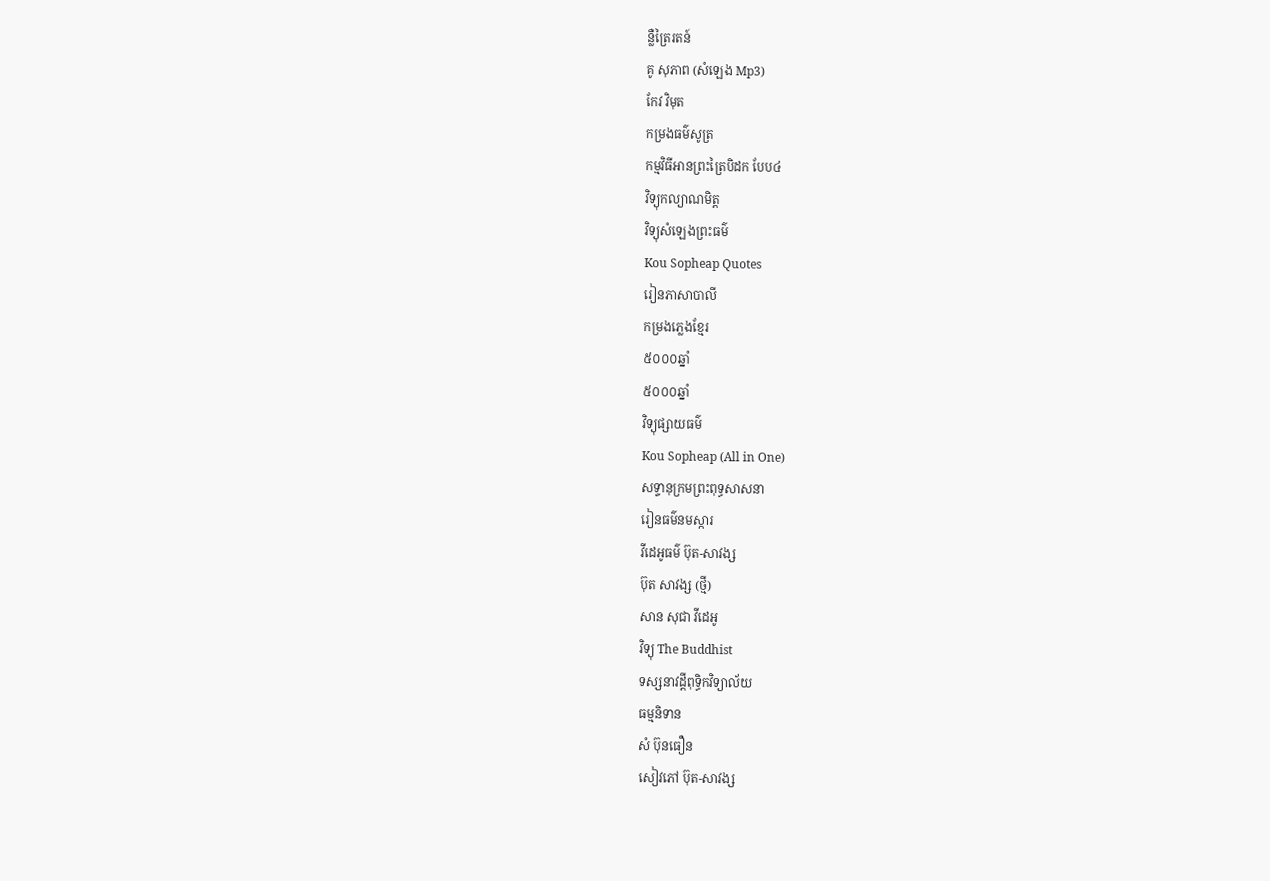ន្លឺត្រៃរតន៍
គូ សុភាព (សំឡេង Mp3)
កែវ វិមុត
កម្រងធម៌សូត្រ
កម្មវិធីអានព្រះត្រៃបិដក បែប៤
វិទ្យុកល្យាណមិត្ត
វិទ្យុសំឡេងព្រះធម៌
Kou Sopheap Quotes
រៀនភាសាបាលី
កម្រងភ្លេងខ្មែរ
៥០០០ឆ្នាំ
៥០០០ឆ្នាំ
វិទ្យុផ្សាយធម៌
Kou Sopheap (All in One)
សទ្ទានុក្រមព្រះពុទ្ធសាសនា
រៀនធម៌នមស្ការ
វីដេអូធម៌ ប៊ុត-សាវង្ស
ប៊ុត សាវង្ស (ថ្មី)
សាន សុជា វីដេអូ
វិទ្យុ The Buddhist
ទស្សនាវដ្តីពុទ្ធិកវិទ្យាល័យ
ធម្មនិទាន
សំ ប៊ុនធឿន
សៀវភៅ ប៊ុត-សាវង្ស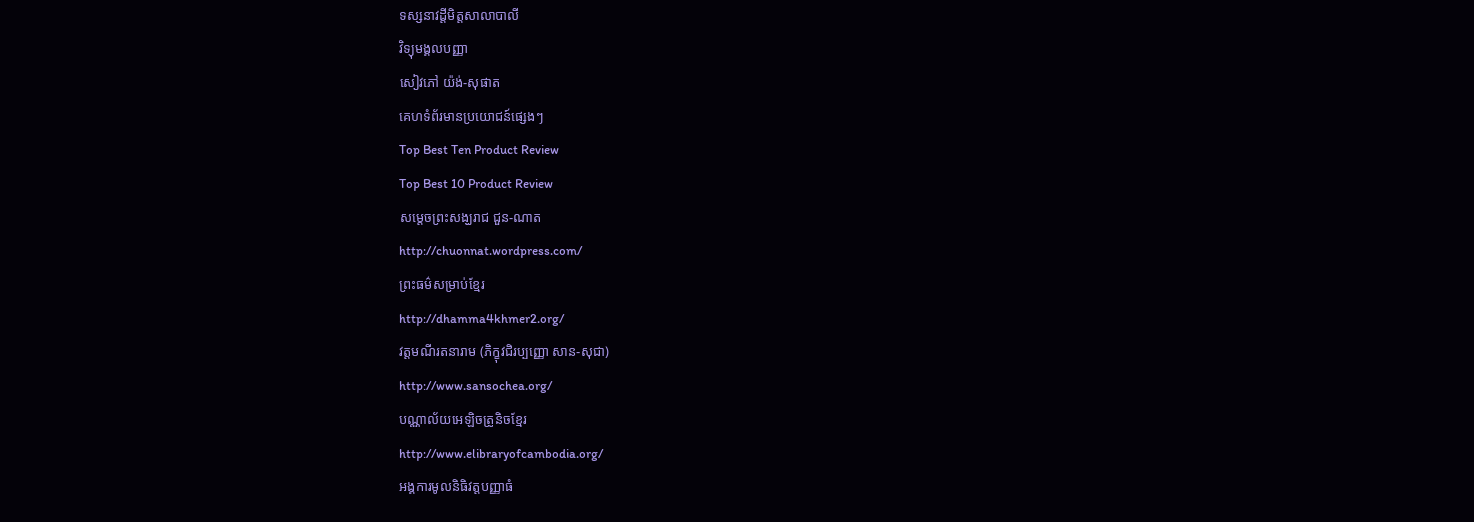ទស្សនាវដ្តីមិត្តសាលាបាលី
វិទ្យុមង្គលបញ្ញា
សៀវភៅ យ៉ង់-សុផាត
គេហទំព័រមានប្រយោជន៍ផ្សេងៗ
Top Best Ten Product Review
Top Best 10 Product Review
សម្តេចព្រះសង្ឃរាជ ជួន-ណាត
http://chuonnat.wordpress.com/
ព្រះធម៌សម្រាប់ខ្មែរ
http://dhamma4khmer2.org/
វត្តមណីរតនារាម (ភិក្ខុវជិរប្បញ្ញោ សាន-សុជា)
http://www.sansochea.org/
បណ្ណាល័យអេឡិចត្រូនិចខ្មែរ
http://www.elibraryofcambodia.org/
អង្គការមូលនិធិវត្តបញ្ញាធំ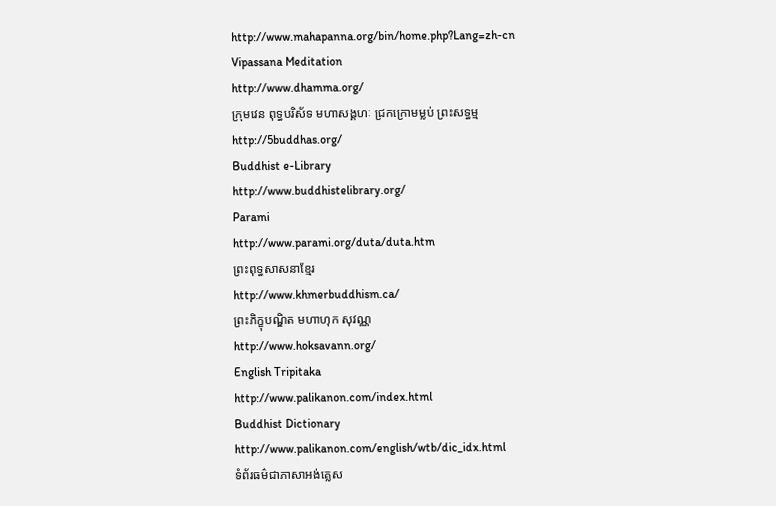http://www.mahapanna.org/bin/home.php?Lang=zh-cn
Vipassana Meditation
http://www.dhamma.org/
ក្រុមវេន ពុទ្ធបរិស័ទ មហាសង្គហៈ ជ្រកក្រោមម្លប់ ព្រះសទ្ធម្ម
http://5buddhas.org/
Buddhist e-Library
http://www.buddhistelibrary.org/
Parami
http://www.parami.org/duta/duta.htm
ព្រះពុទ្ធសាសនាខ្មែរ
http://www.khmerbuddhism.ca/
ព្រះភិក្ខុបណ្ឌិត មហាហុក សុវណ្ណ
http://www.hoksavann.org/
English Tripitaka
http://www.palikanon.com/index.html
Buddhist Dictionary
http://www.palikanon.com/english/wtb/dic_idx.html
ទំព័រធម៌ជាភាសាអង់គ្លេស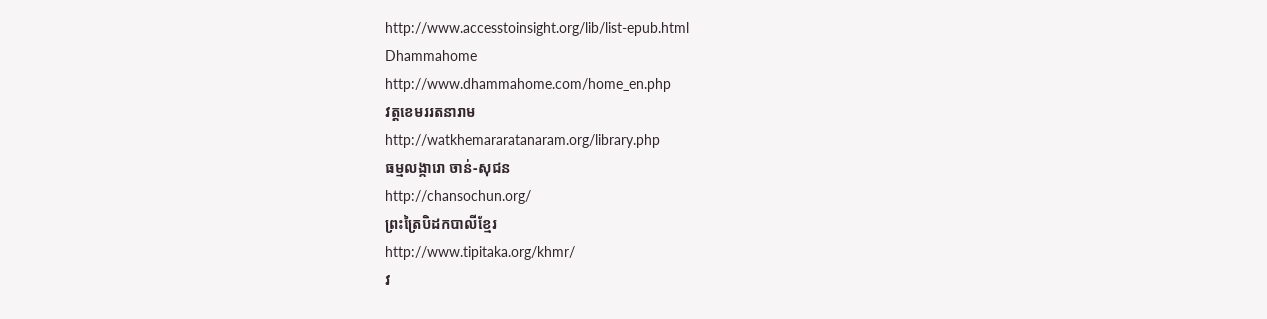http://www.accesstoinsight.org/lib/list-epub.html
Dhammahome
http://www.dhammahome.com/home_en.php
វត្តខេមររតនារាម
http://watkhemararatanaram.org/library.php
ធម្មលង្ការោ ចាន់-សុជន
http://chansochun.org/
ព្រះត្រៃបិដកបាលីខ្មែរ
http://www.tipitaka.org/khmr/
វ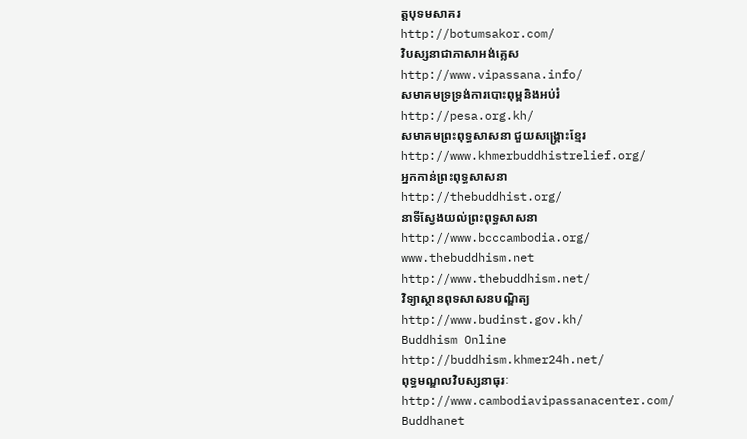ត្តបុទមសាគរ
http://botumsakor.com/
វិបស្សនាជាភាសាអង់គ្លេស
http://www.vipassana.info/
សមាគមទ្រទ្រង់ការបោះពុម្ពនិងអប់រំ
http://pesa.org.kh/
សមាគមព្រះពុទ្ធសាសនា ជួយសង្រ្គោះខ្មែរ
http://www.khmerbuddhistrelief.org/
អ្នកកាន់ព្រះពុទ្ធសាសនា
http://thebuddhist.org/
នាទីស្វែងយល់ព្រះពុទ្ធសាសនា
http://www.bcccambodia.org/
www.thebuddhism.net
http://www.thebuddhism.net/
វិទ្យាស្ថានពុទសាសនបណ្ឌិត្យ
http://www.budinst.gov.kh/
Buddhism Online
http://buddhism.khmer24h.net/
ពុទ្ធមណ្ឌលវិបស្សនាធុរៈ
http://www.cambodiavipassanacenter.com/
Buddhanet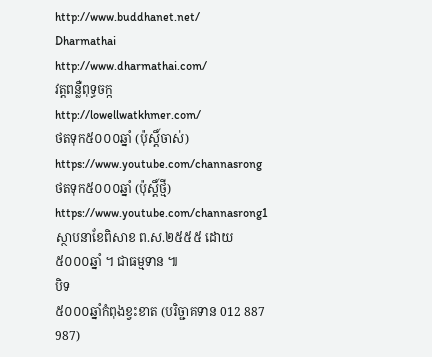http://www.buddhanet.net/
Dharmathai
http://www.dharmathai.com/
វត្តពន្លឺពុទ្ធចក្ក
http://lowellwatkhmer.com/
ថតទុក៥០០០ឆ្នាំ (ប៉ុស្តិ៍ចាស់)
https://www.youtube.com/channasrong
ថតទុក៥០០០ឆ្នាំ (ប៉ុស្តិ៍ថ្មី)
https://www.youtube.com/channasrong1
ស្ថាបនាខែពិសាខ ព.ស.២៥៥៥ ដោយ៥០០០ឆ្នាំ ។ ជាធម្មទាន ៕
បិទ
៥០០០ឆ្នាំកំពុងខ្វះខាត (បរិច្ជាគទាន 012 887 987)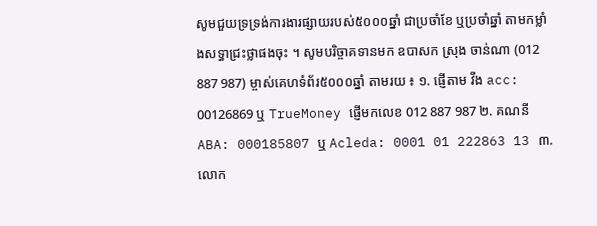សូមជួយទ្រទ្រង់ការងារផ្សាយរបស់៥០០០ឆ្នាំ ជាប្រចាំខែ ឬប្រចាំឆ្នាំ តាមកម្លាំងសទ្ធាជ្រះថ្លាផងចុះ ។ សូមបរិច្ចាគទានមក ឧបាសក ស្រុង ចាន់ណា (012 887 987) ម្ចាស់គេហទំព័រ៥០០០ឆ្នាំ តាមរយ ៖ ១. ផ្ញើតាម វីង acc: 00126869 ឬ TrueMoney ផ្ញើមកលេខ 012 887 987 ២. គណនី ABA: 000185807 ឬ Acleda: 0001 01 222863 13 ៣. លោក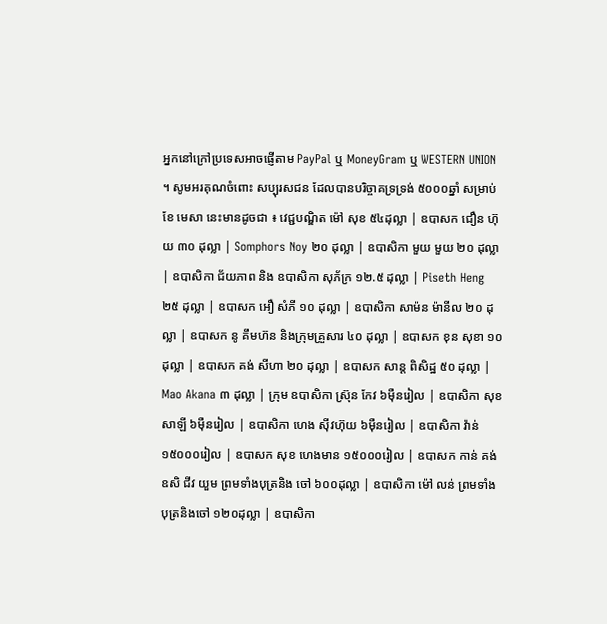អ្នកនៅក្រៅប្រទេសអាចផ្ញើតាម PayPal ឬ MoneyGram ឬ WESTERN UNION ។ សូមអរគុណចំពោះ សប្បុរសជន ដែលបានបរិច្ចាគទ្រទ្រង់ ៥០០០ឆ្នាំ សម្រាប់ខែ មេសា នេះមានដូចជា ៖ វេជ្ជបណ្ឌិត ម៉ៅ សុខ ៥៤ដុល្លា | ឧបាសក ជឿន ហ៊ុយ ៣០ ដុល្លា | Somphors Noy ២០ ដុល្លា | ឧបាសិកា មួយ មួយ ២០ ដុល្លា | ឧបាសិកា ជ័យភាព និង ឧបាសិកា សុភ័ក្រ ១២.៥ ដុល្លា | Piseth Heng ២៥ ដុល្លា | ឧបាសក អឿ សំភី ១០ ដុល្លា | ឧបាសិកា សាម៉ន ម៉ានីល ២០ ដុល្លា | ឧបាសក នូ គឹមហ៊ន និងក្រុមគ្រួសារ ៤០ ដុល្លា | ឧបាសក ខុន សុខា ១០ ដុល្លា | ឧបាសក គង់ សីហា ២០ ដុល្លា | ឧបាសក សាន្ត ពិសិដ្ឋ ៥០ ដុល្លា | Mao Akana ៣ ដុល្លា | ក្រុម ឧបាសិកា ស្រ៊ុន កែវ ៦ម៉ឺនរៀល | ឧបាសិកា សុខ សាឡី ៦ម៉ឺនរៀល | ឧបាសិកា ហេង ស៊ីវហ៊ុយ ៦ម៉ឺនរៀល | ឧបាសិកា វ៉ាន់ ១៥០០០រៀល | ឧបាសក សុខ ហេងមាន ១៥០០០រៀល | ឧបាសក កាន់ គង់ ឧសិ ជីវ យួម ព្រមទាំងបុត្រនិង ចៅ ៦០០ដុល្លា | ឧបាសិកា ម៉ៅ លន់ ព្រមទាំងបុត្រនិងចៅ ១២០ដុល្លា | ឧបាសិកា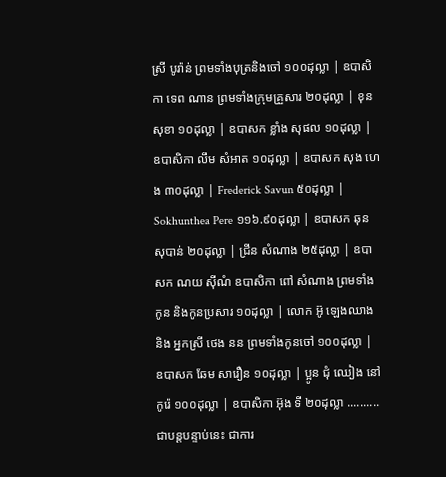ស្រី បូរ៉ាន់ ព្រមទាំងបុត្រនិងចៅ ១០០ដុល្លា | ឧបាសិកា ទេព ណាន ព្រមទាំងក្រុមគ្រួសារ ២០ដុល្លា | ខុន សុខា ១០ដុល្លា | ឧបាសក ខ្លាំង សុផល ១០ដុល្លា | ឧបាសិកា លឹម សំអាត ១០ដុល្លា | ឧបាសក សុង ហេង ៣០ដុល្លា | Frederick Savun ៥០ដុល្លា | Sokhunthea Pere ១១៦.៩០ដុល្លា | ឧបាសក ឆុន សុបាន់ ២០ដុល្លា | ជ្រីន សំណាង ២៥ដុល្លា | ឧបាសក ណយ ស៊ីណំ ឧបាសិកា ពៅ សំណាង ព្រមទាំងកូន និងកូនប្រសារ ១០ដុល្លា | លោក អ៊ូ ឡេងឈាង និង អ្នកស្រី ថេង នន ព្រមទាំងកូនចៅ ១០០ដុល្លា | ឧបាសក ឆែម សារឿន ១០ដុល្លា | ប្អូន ជុំ ឈៀង នៅកូរ៉េ ១០០ដុល្លា | ឧបាសិកា អ៊ុង ទី ២០ដុល្លា .......... ជាបន្តបន្ទាប់នេះ ជាការ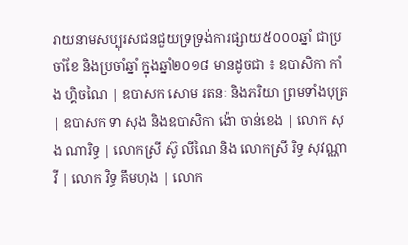រាយនាមសប្បុរសជនជួយទ្រទ្រង់ការផ្សាយ៥០០០ឆ្នាំ ជាប្រចាំខែ និងប្រចាំឆ្នាំ ក្នុងឆ្នាំ២០១៨ មានដូចជា ៖ ឧបាសិកា កាំង ហ្គិចណៃ | ឧបាសក សោម រតនៈ និងភរិយា ព្រមទាំងបុត្រ | ឧបាសក ទា សុង និងឧបាសិកា ង៉ោ ចាន់ខេង | លោក សុង ណារិទ្ធ | លោកស្រី ស៊ូ លីណៃ និង លោកស្រី រិទ្ធ សុវណ្ណាវី | លោក វិទ្ធ គឹមហុង | លោក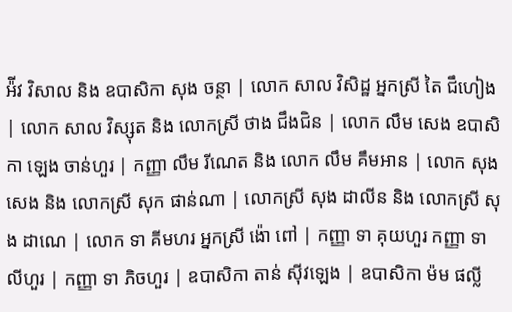អ៉ីវ វិសាល និង ឧបាសិកា សុង ចន្ថា | លោក សាល វិសិដ្ឋ អ្នកស្រី តៃ ជឹហៀង | លោក សាល វិស្សុត និង លោកស្រី ថាង ជឹងជិន | លោក លឹម សេង ឧបាសិកា ឡេង ចាន់ហួរ | កញ្ញា លឹម រីណេត និង លោក លឹម គឹមអាន | លោក សុង សេង និង លោកស្រី សុក ផាន់ណា | លោកស្រី សុង ដាលីន និង លោកស្រី សុង ដាណេ | លោក ទា គីមហរ អ្នកស្រី ង៉ោ ពៅ | កញ្ញា ទា គុយហួរ កញ្ញា ទា លីហួរ | កញ្ញា ទា ភិចហួរ | ឧបាសិកា តាន់ ស៊ីវឡេង | ឧបាសិកា ម៉ម ផល្លី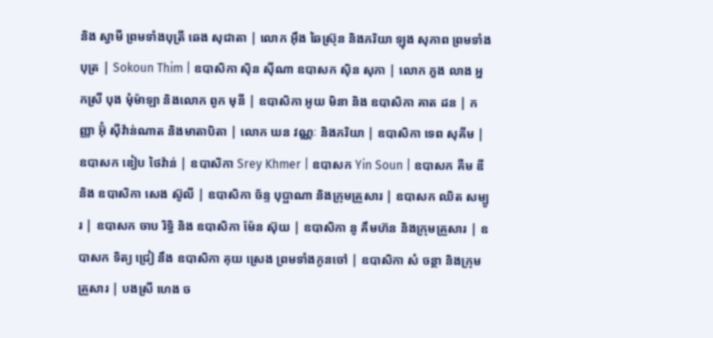និង ស្វាមី ព្រមទាំងបុត្រី ឆេង សុជាតា | លោក អ៊ឹង ឆៃស្រ៊ុន និងភរិយា ឡុង សុភាព ព្រមទាំងបុត្រ | Sokoun Thim | ឧបាសិកា ស៊ិន ស៊ីណា ឧបាសក ស៊ិន សុភា | លោក ភួង លាង អ្នកស្រី បុង មុំម៉ាឡា និងលោក ពូក មុនី | ឧបាសិកា អូយ មិនា និង ឧបាសិកា គាត ដន | កញ្ញា អ៊ុំ ស៊ីវ៉ាន់ណាត និងមាតាបិតា | លោក ឃន វណ្ណៈ និងភរិយា | ឧបាសិកា ទេព សុគីម | ឧបាសក ឌៀប ថៃវ៉ាន់ | ឧបាសិកា Srey Khmer | ឧបាសក Yin Soun | ឧបាសក គឺម ឌី និង ឧបាសិកា សេង ស៊ូលី | ឧបាសិកា ច័ន្ទ បុប្ផាណា និងក្រុមគ្រួសារ | ឧបាសក ឈិត សម្បូរ | ឧបាសក ចាប រិទ្ធិ និង ឧបាសិកា ម៉ែន ស៊ុយ | ឧបាសិកា នូ គឹមហ៊ន និងក្រុមគ្រួសារ | ឧបាសក ទិត្យ ជ្រៀ នឹង ឧបាសិកា គុយ ស្រេង ព្រមទាំងកូនចៅ | ឧបាសិកា សំ ចន្ថា និងក្រុមគ្រួសារ | បងស្រី ហេង ច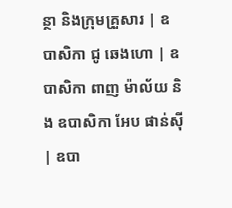ន្ថា និងក្រុមគ្រួសារ | ឧបាសិកា ជូ ឆេងហោ | ឧបាសិកា ពាញ ម៉ាល័យ និង ឧបាសិកា អែប ផាន់ស៊ី | ឧបា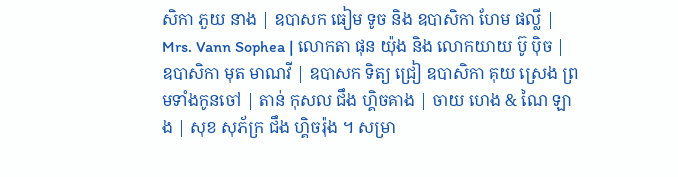សិកា ភួយ នាង | ឧបាសក ធៀម ទូច និង ឧបាសិកា ហែម ផល្លី | Mrs. Vann Sophea | លោកតា ផុន យ៉ុង និង លោកយាយ ប៊ូ ប៉ិច | ឧបាសិកា មុត មាណវី | ឧបាសក ទិត្យ ជ្រៀ ឧបាសិកា គុយ ស្រេង ព្រមទាំងកូនចៅ | តាន់ កុសល ជឹង ហ្គិចគាង | ចាយ ហេង & ណៃ ឡាង | សុខ សុភ័ក្រ ជឹង ហ្គិចរ៉ុង ។ សម្រា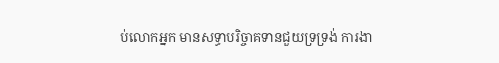ប់លោកអ្នក មានសទ្ធាបរិច្ចាគទានជួយទ្រទ្រង់ ការងា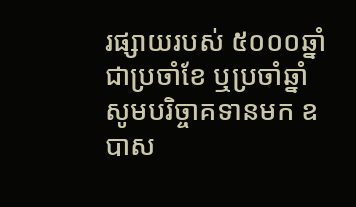រផ្សាយរបស់ ៥០០០ឆ្នាំ ជាប្រចាំខែ ឬប្រចាំឆ្នាំ សូមបរិច្ចាគទានមក ឧបាស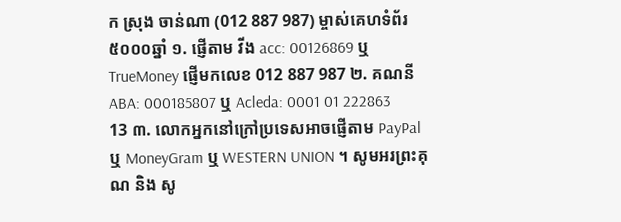ក ស្រុង ចាន់ណា (012 887 987) ម្ចាស់គេហទំព័រ៥០០០ឆ្នាំ ១. ផ្ញើតាម វីង acc: 00126869 ឬ TrueMoney ផ្ញើមកលេខ 012 887 987 ២. គណនី ABA: 000185807 ឬ Acleda: 0001 01 222863 13 ៣. លោកអ្នកនៅក្រៅប្រទេសអាចផ្ញើតាម PayPal ឬ MoneyGram ឬ WESTERN UNION ។ សូមអរព្រះគុណ និង សូ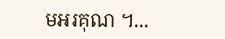មអរគុណ ។...